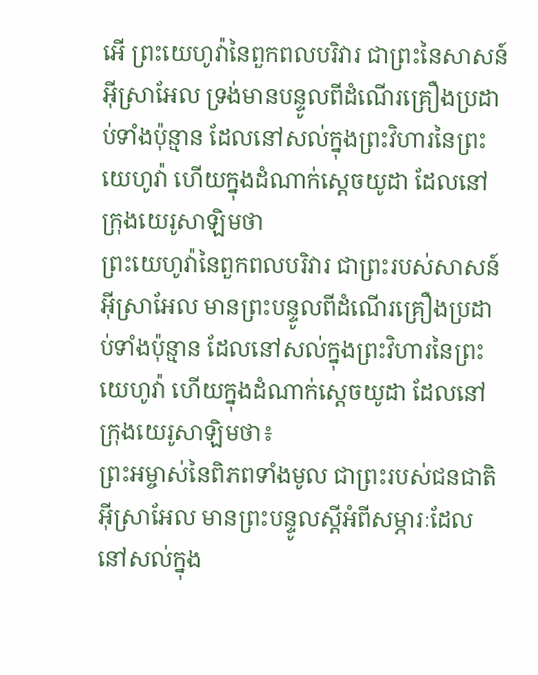អើ ព្រះយេហូវ៉ានៃពួកពលបរិវារ ជាព្រះនៃសាសន៍អ៊ីស្រាអែល ទ្រង់មានបន្ទូលពីដំណើរគ្រឿងប្រដាប់ទាំងប៉ុន្មាន ដែលនៅសល់ក្នុងព្រះវិហារនៃព្រះយេហូវ៉ា ហើយក្នុងដំណាក់ស្តេចយូដា ដែលនៅក្រុងយេរូសាឡិមថា
ព្រះយេហូវ៉ានៃពួកពលបរិវារ ជាព្រះរបស់សាសន៍អ៊ីស្រាអែល មានព្រះបន្ទូលពីដំណើរគ្រឿងប្រដាប់ទាំងប៉ុន្មាន ដែលនៅសល់ក្នុងព្រះវិហារនៃព្រះយេហូវ៉ា ហើយក្នុងដំណាក់ស្តេចយូដា ដែលនៅក្រុងយេរូសាឡិមថា៖
ព្រះអម្ចាស់នៃពិភពទាំងមូល ជាព្រះរបស់ជនជាតិអ៊ីស្រាអែល មានព្រះបន្ទូលស្ដីអំពីសម្ភារៈដែលនៅសល់ក្នុង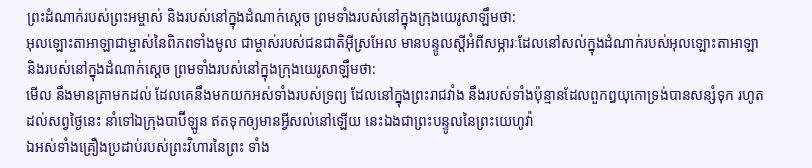ព្រះដំណាក់របស់ព្រះអម្ចាស់ និងរបស់នៅក្នុងដំណាក់ស្ដេច ព្រមទាំងរបស់នៅក្នុងក្រុងយេរូសាឡឹមថា:
អុលឡោះតាអាឡាជាម្ចាស់នៃពិភពទាំងមូល ជាម្ចាស់របស់ជនជាតិអ៊ីស្រអែល មានបន្ទូលស្ដីអំពីសម្ភារៈដែលនៅសល់ក្នុងដំណាក់របស់អុលឡោះតាអាឡា និងរបស់នៅក្នុងដំណាក់ស្ដេច ព្រមទាំងរបស់នៅក្នុងក្រុងយេរូសាឡឹមថា:
មើល នឹងមានគ្រាមកដល់ ដែលគេនឹងមកយកអស់ទាំងរបស់ទ្រព្យ ដែលនៅក្នុងព្រះរាជវាំង នឹងរបស់ទាំងប៉ុន្មានដែលពួកឰយុកោទ្រង់បានសន្សំទុក រហូតដល់សព្វថ្ងៃនេះ នាំទៅឯក្រុងបាប៊ីឡូន ឥតទុកឲ្យមានអ្វីសល់នៅឡើយ នេះឯងជាព្រះបន្ទូលនៃព្រះយេហូវ៉ា
ឯអស់ទាំងគ្រឿងប្រដាប់របស់ព្រះវិហារនៃព្រះ ទាំង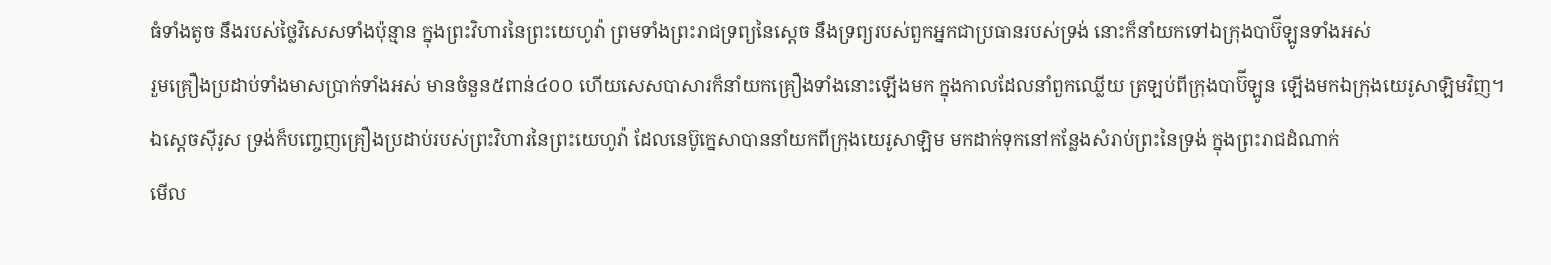ធំទាំងតូច នឹងរបស់ថ្លៃវិសេសទាំងប៉ុន្មាន ក្នុងព្រះវិហារនៃព្រះយេហូវ៉ា ព្រមទាំងព្រះរាជទ្រព្យនៃស្តេច នឹងទ្រព្យរបស់ពួកអ្នកជាប្រធានរបស់ទ្រង់ នោះក៏នាំយកទៅឯក្រុងបាប៊ីឡូនទាំងអស់
រួមគ្រឿងប្រដាប់ទាំងមាសប្រាក់ទាំងអស់ មានចំនួន៥ពាន់៤០០ ហើយសេសបាសារក៏នាំយកគ្រឿងទាំងនោះឡើងមក ក្នុងកាលដែលនាំពួកឈ្លើយ ត្រឡប់ពីក្រុងបាប៊ីឡូន ឡើងមកឯក្រុងយេរូសាឡិមវិញ។
ឯស្តេចស៊ីរូស ទ្រង់ក៏បញ្ចេញគ្រឿងប្រដាប់របស់ព្រះវិហារនៃព្រះយេហូវ៉ា ដែលនេប៊ូក្នេសាបាននាំយកពីក្រុងយេរូសាឡិម មកដាក់ទុកនៅកន្លែងសំរាប់ព្រះនៃទ្រង់ ក្នុងព្រះរាជដំណាក់
មើល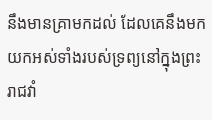នឹងមានគ្រាមកដល់ ដែលគេនឹងមកយកអស់ទាំងរបស់ទ្រព្យនៅក្នុងព្រះរាជវាំ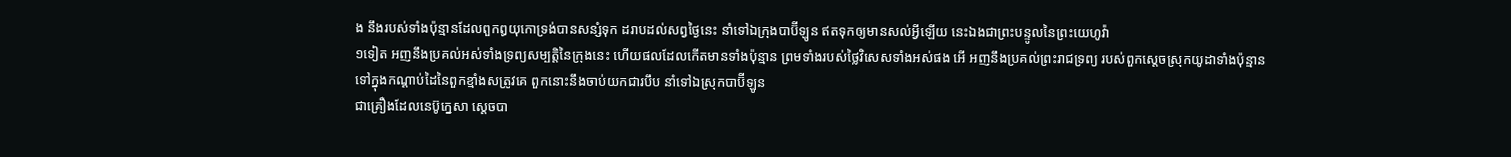ង នឹងរបស់ទាំងប៉ុន្មានដែលពួកឰយុកោទ្រង់បានសន្សំទុក ដរាបដល់សព្វថ្ងៃនេះ នាំទៅឯក្រុងបាប៊ីឡូន ឥតទុកឲ្យមានសល់អ្វីឡើយ នេះឯងជាព្រះបន្ទូលនៃព្រះយេហូវ៉ា
១ទៀត អញនឹងប្រគល់អស់ទាំងទ្រព្យសម្បត្តិនៃក្រុងនេះ ហើយផលដែលកើតមានទាំងប៉ុន្មាន ព្រមទាំងរបស់ថ្លៃវិសេសទាំងអស់ផង អើ អញនឹងប្រគល់ព្រះរាជទ្រព្យ របស់ពួកស្តេចស្រុកយូដាទាំងប៉ុន្មាន ទៅក្នុងកណ្តាប់ដៃនៃពួកខ្មាំងសត្រូវគេ ពួកនោះនឹងចាប់យកជារបឹប នាំទៅឯស្រុកបាប៊ីឡូន
ជាគ្រឿងដែលនេប៊ូក្នេសា ស្តេចបា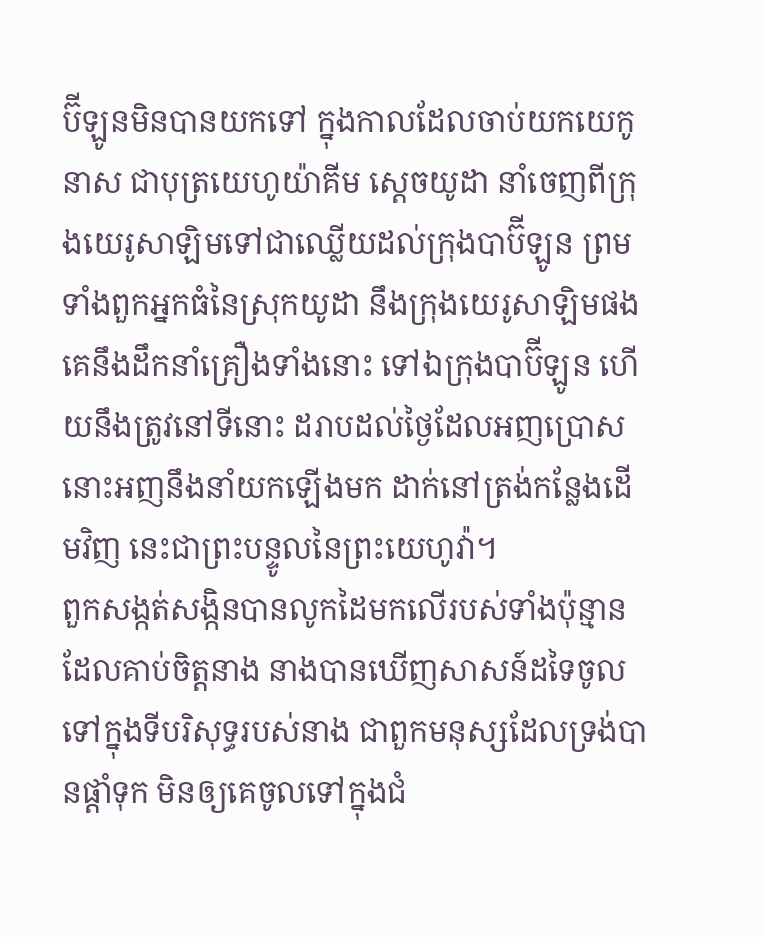ប៊ីឡូនមិនបានយកទៅ ក្នុងកាលដែលចាប់យកយេកូនាស ជាបុត្រយេហូយ៉ាគីម ស្តេចយូដា នាំចេញពីក្រុងយេរូសាឡិមទៅជាឈ្លើយដល់ក្រុងបាប៊ីឡូន ព្រមទាំងពួកអ្នកធំនៃស្រុកយូដា នឹងក្រុងយេរូសាឡិមផង
គេនឹងដឹកនាំគ្រឿងទាំងនោះ ទៅឯក្រុងបាប៊ីឡូន ហើយនឹងត្រូវនៅទីនោះ ដរាបដល់ថ្ងៃដែលអញប្រោស នោះអញនឹងនាំយកឡើងមក ដាក់នៅត្រង់កន្លែងដើមវិញ នេះជាព្រះបន្ទូលនៃព្រះយេហូវ៉ា។
ពួកសង្កត់សង្កិនបានលូកដៃមកលើរបស់ទាំងប៉ុន្មាន ដែលគាប់ចិត្តនាង នាងបានឃើញសាសន៍ដទៃចូលទៅក្នុងទីបរិសុទ្ធរបស់នាង ជាពួកមនុស្សដែលទ្រង់បានផ្តាំទុក មិនឲ្យគេចូលទៅក្នុងជំ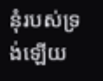នុំរបស់ទ្រង់ឡើយ